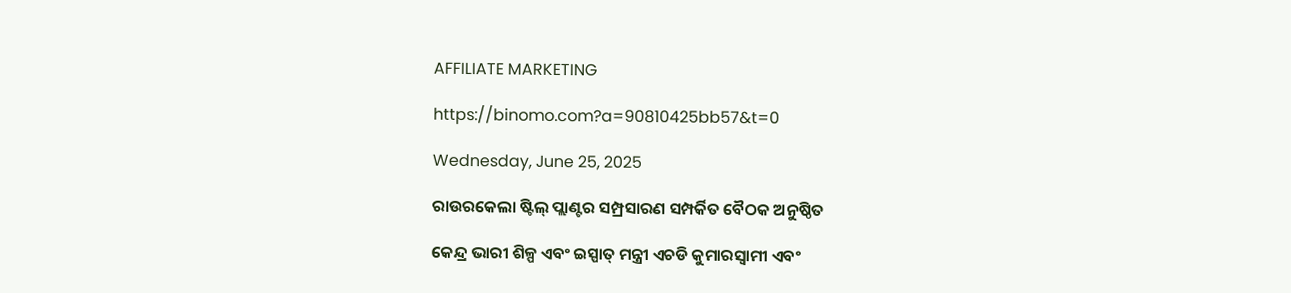AFFILIATE MARKETING

https://binomo.com?a=90810425bb57&t=0

Wednesday, June 25, 2025

ରାଉରକେଲା ଷ୍ଟିଲ୍ ପ୍ଲାଣ୍ଟର ସମ୍ପ୍ରସାରଣ ସମ୍ପର୍କିତ ବୈଠକ ଅନୁଷ୍ଠିତ

କେନ୍ଦ୍ର ଭାରୀ ଶିଳ୍ପ ଏବଂ ଇସ୍ପାତ୍ ମନ୍ତ୍ରୀ ଏଚଡି କୁମାରସ୍ୱାମୀ ଏବଂ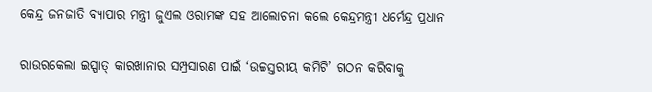କେନ୍ଦ୍ର ଜନଜାତି ବ୍ୟାପାର ମନ୍ତ୍ରୀ ଜୁଏଲ ଓରାମଙ୍କ ସହ ଆଲୋଚନା କଲେ କେନ୍ଦ୍ରମନ୍ତ୍ରୀ ଧର୍ମେନ୍ଦ୍ର ପ୍ରଧାନ

ରାଉରକେଲା ଇସ୍ପାତ୍ କାରଖାନାର ସମ୍ପ୍ରସାରଣ ପାଇଁ ‘ଉଚ୍ଚସ୍ତରୀୟ କମିଟି’ ଗଠନ କରିବାକୁ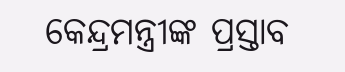କେନ୍ଦ୍ରମନ୍ତ୍ରୀଙ୍କ ପ୍ରସ୍ତାବ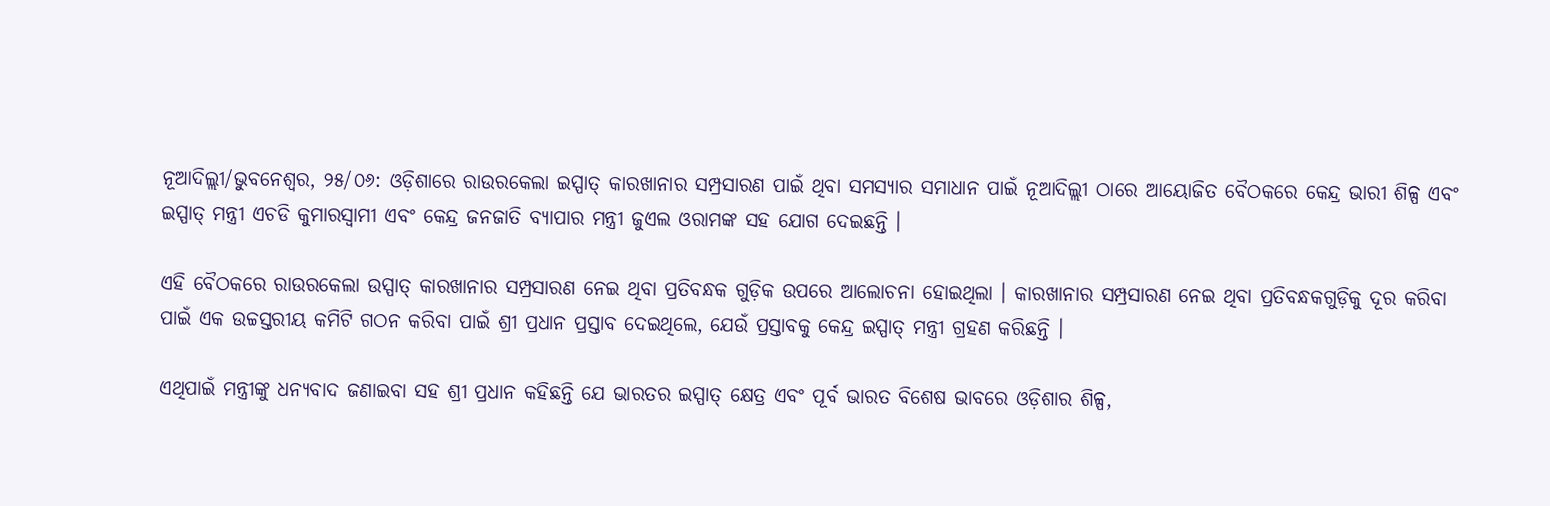ନୂଆଦିଲ୍ଲୀ/ଭୁବନେଶ୍ୱର, ୨୫/୦୬: ଓଡ଼ିଶାରେ ରାଉରକେଲା ଇସ୍ପାତ୍ କାରଖାନାର ସମ୍ପ୍ରସାରଣ ପାଇଁ ଥିବା ସମସ୍ୟାର ସମାଧାନ ପାଇଁ ନୂଆଦିଲ୍ଲୀ ଠାରେ ଆୟୋଜିତ ବୈଠକରେ କେନ୍ଦ୍ର ଭାରୀ ଶିଳ୍ପ ଏବଂ ଇସ୍ପାତ୍ ମନ୍ତ୍ରୀ ଏଚଡି କୁମାରସ୍ୱାମୀ ଏବଂ କେନ୍ଦ୍ର ଜନଜାତି ବ୍ୟାପାର ମନ୍ତ୍ରୀ ଜୁଏଲ ଓରାମଙ୍କ ସହ ଯୋଗ ଦେଇଛନ୍ତି ।

ଏହି ବୈଠକରେ ରାଉରକେଲା ଉସ୍ପାତ୍ କାରଖାନାର ସମ୍ପ୍ରସାରଣ ନେଇ ଥିବା ପ୍ରତିବନ୍ଧକ ଗୁଡ଼ିକ ଉପରେ ଆଲୋଚନା ହୋଇଥିଲା । କାରଖାନାର ସମ୍ପ୍ରସାରଣ ନେଇ ଥିବା ପ୍ରତିବନ୍ଧକଗୁଡ଼ିକୁ ଦୂର କରିବା ପାଇଁ ଏକ ଉଚ୍ଚସ୍ତରୀୟ କମିଟି ଗଠନ କରିବା ପାଇଁ ଶ୍ରୀ ପ୍ରଧାନ ପ୍ରସ୍ତାବ ଦେଇଥିଲେ, ଯେଉଁ ପ୍ରସ୍ତାବକୁ କେନ୍ଦ୍ର ଇସ୍ପାତ୍ ମନ୍ତ୍ରୀ ଗ୍ରହଣ କରିଛନ୍ତି ।

ଏଥିପାଇଁ ମନ୍ତ୍ରୀଙ୍କୁ ଧନ୍ୟବାଦ ଜଣାଇବା ସହ ଶ୍ରୀ ପ୍ରଧାନ କହିଛନ୍ତି ଯେ ଭାରତର ଇସ୍ପାତ୍ କ୍ଷେତ୍ର ଏବଂ ପୂର୍ବ ଭାରତ ବିଶେଷ ଭାବରେ ଓଡ଼ିଶାର ଶିଳ୍ପ,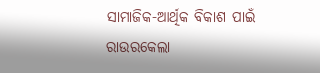ସାମାଜିକ-ଆର୍ଥିକ ବିକାଶ ପାଇଁ ରାଉରକେଲା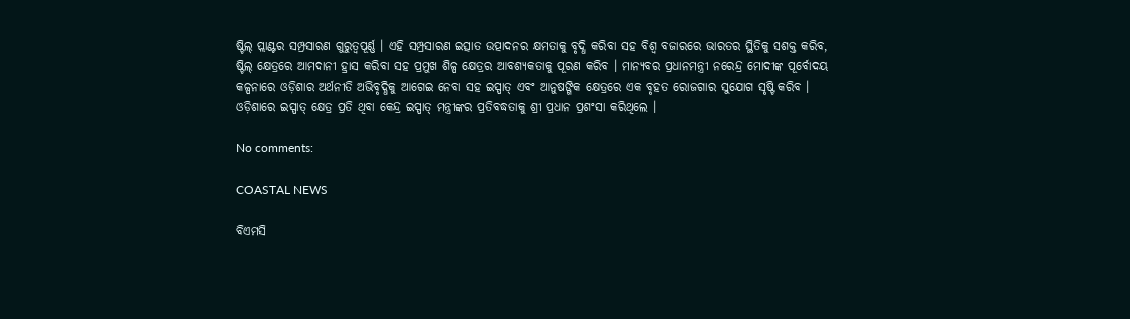ଷ୍ଟିଲ୍ ପ୍ଲାଣ୍ଟର ସମ୍ପ୍ରସାରଣ ଗୁରୁତ୍ୱପୂର୍ଣ୍ଣ । ଏହି ସମ୍ପ୍ରସାରଣ ଇତ୍ସାତ ଉତ୍ପାଦନର କ୍ଷମତାକୁ ବୃଦ୍ଧି କରିବା ସହ ବିଶ୍ୱ ବଜାରରେ ଭାରତର ସ୍ଥିତିକୁ ସଶକ୍ତ କରିବ, ଷ୍ଟିଲ୍ କ୍ଷେତ୍ରରେ ଆମଦାନୀ ହ୍ରାସ କରିବା ସହ ପ୍ରମୁଖ ଶିଳ୍ପ କ୍ଷେତ୍ରର ଆବଶ୍ୟକତାକୁ ପୂରଣ କରିବ । ମାନ୍ୟବର ପ୍ରଧାନମନ୍ତ୍ରୀ ନରେନ୍ଦ୍ର ମୋଦୀଙ୍କ ପୂର୍ବୋଦୟ କଳ୍ପନାରେ ଓଡ଼ିଶାର ଅର୍ଥନୀତି ଅଭିବୃଦ୍ଧିକୁ ଆଗେଇ ନେବା ସହ ଇସ୍ପାତ୍ ଏବଂ ଆନୁଷଙ୍ଗିକ କ୍ଷେତ୍ରରେ ଏକ ବୃହତ ରୋଜଗାର ସୁଯୋଗ ସୃଷ୍ଟି କରିବ । ଓଡ଼ିଶାରେ ଇସ୍ପାତ୍ କ୍ଷେତ୍ର ପ୍ରତି ଥିବା କେନ୍ଦ୍ର ଇସ୍ପାତ୍ ମନ୍ତ୍ରୀଙ୍କର ପ୍ରତିବଦ୍ଧତାକୁ ଶ୍ରୀ ପ୍ରଧାନ ପ୍ରଶଂସା କରିଥିଲେ ।

No comments:

COASTAL NEWS

ବିଏମସି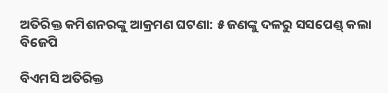ଅତିରିକ୍ତ କମିଶନରଙ୍କୁ ଆକ୍ରମଣ ଘଟଣା: ୫ ଜଣଙ୍କୁ ଦଳରୁ ସସପେଣ୍ଡ୍ କଲା ବିଜେପି

ବିଏମସି ଅତିରିକ୍ତ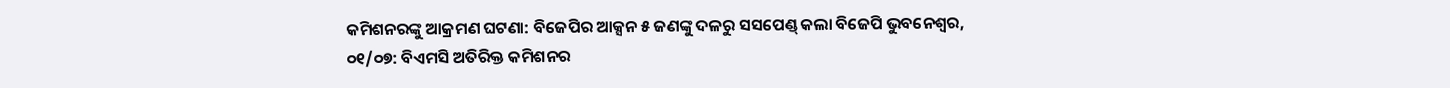କମିଶନରଙ୍କୁ ଆକ୍ରମଣ ଘଟଣା: ବିଜେପିର ଆକ୍ସନ ୫ ଜଣଙ୍କୁ ଦଳରୁ ସସପେଣ୍ଡ୍ କଲା ବିଜେପି ଭୁବନେଶ୍ୱର, ୦୧/୦୭: ବିଏମସି ଅତିରିକ୍ତ କମିଶନର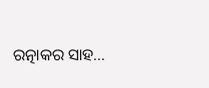ରତ୍ନାକର ସାହ...